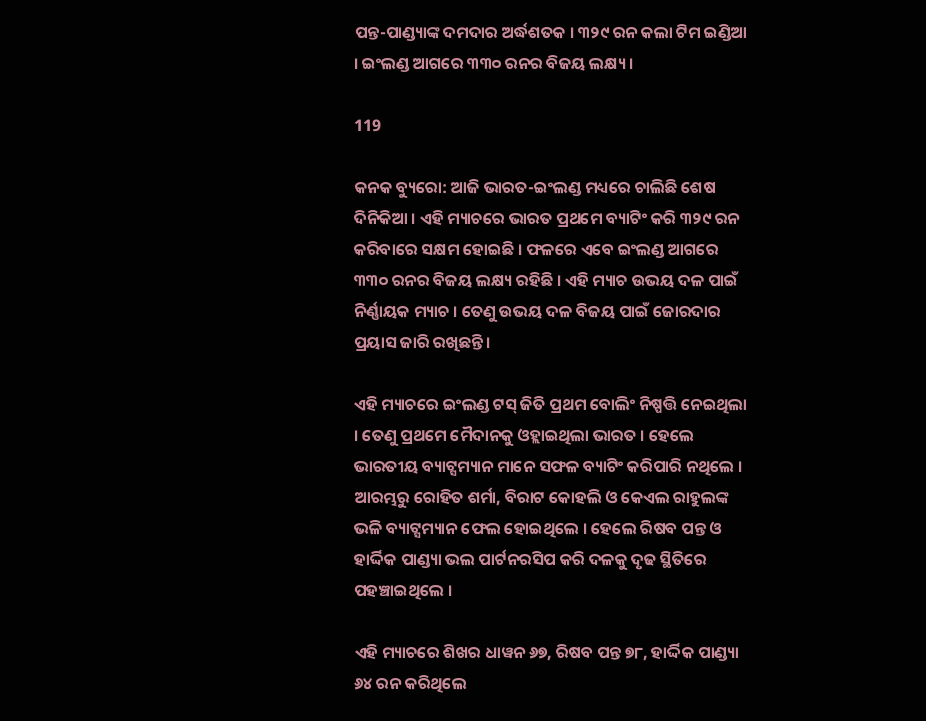ପନ୍ତ-ପାଣ୍ଡ୍ୟାଙ୍କ ଦମଦାର ଅର୍ଦ୍ଧଶତକ । ୩୨୯ ରନ କଲା ଟିମ ଇଣ୍ଡିଆ । ଇଂଲଣ୍ଡ ଆଗରେ ୩୩୦ ରନର ବିଜୟ ଲକ୍ଷ୍ୟ ।

119

କନକ ବ୍ୟୁରୋ: ଆଜି ଭାରତ-ଇଂଲଣ୍ଡ ମଧ୍ୟରେ ଚାଲିଛି ଶେଷ ଦିନିକିଆ । ଏହି ମ୍ୟାଚରେ ଭାରତ ପ୍ରଥମେ ବ୍ୟାଟିଂ କରି ୩୨୯ ରନ କରିବାରେ ସକ୍ଷମ ହୋଇଛି । ଫଳରେ ଏବେ ଇଂଲଣ୍ଡ ଆଗରେ ୩୩୦ ରନର ବିଜୟ ଲକ୍ଷ୍ୟ ରହିଛି । ଏହି ମ୍ୟାଚ ଉଭୟ ଦଳ ପାଇଁ ନିର୍ଣ୍ଣାୟକ ମ୍ୟାଚ । ତେଣୁ ଉଭୟ ଦଳ ବିଜୟ ପାଇଁ ଜୋରଦାର ପ୍ରୟାସ ଜାରି ରଖିଛନ୍ତି ।

ଏହି ମ୍ୟାଚରେ ଇଂଲଣ୍ଡ ଟସ୍ ଜିତି ପ୍ରଥମ ବୋଲିଂ ନିଷ୍ପତ୍ତି ନେଇଥିଲା । ତେଣୁ ପ୍ରଥମେ ମୈଦାନକୁ ଓହ୍ଲାଇଥିଲା ଭାରତ । ହେଲେ ଭାରତୀୟ ବ୍ୟାଟ୍ସମ୍ୟାନ ମାନେ ସଫଳ ବ୍ୟାଟିଂ କରିପାରି ନଥିଲେ । ଆରମ୍ଭରୁ ରୋହିତ ଶର୍ମା, ବିରାଟ କୋହଲି ଓ କେଏଲ ରାହୁଲଙ୍କ ଭଳି ବ୍ୟାଟ୍ସମ୍ୟାନ ଫେଲ ହୋଇଥିଲେ । ହେଲେ ରିଷବ ପନ୍ତ ଓ ହାର୍ଦ୍ଦିକ ପାଣ୍ଡ୍ୟା ଭଲ ପାର୍ଟନରସିପ କରି ଦଳକୁ ଦୃଢ ସ୍ଥିତିରେ ପହଞ୍ଚାଇଥିଲେ ।

ଏହି ମ୍ୟାଚରେ ଶିଖର ଧାୱନ ୬୭, ରିଷବ ପନ୍ତ ୭୮, ହାର୍ଦ୍ଦିକ ପାଣ୍ଡ୍ୟା ୬୪ ରନ କରିଥିଲେ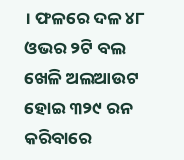। ଫଳରେ ଦଳ ୪୮ ଓଭର ୨ଟି ବଲ ଖେଳି ଅଲଆଉଟ ହୋଇ ୩୨୯ ରନ କରିବାରେ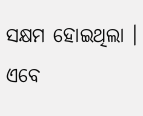ସକ୍ଷମ ହୋଇଥିଲା । ଏବେ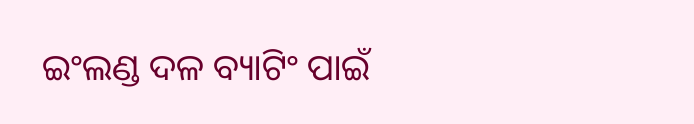ଇଂଲଣ୍ଡ ଦଳ ବ୍ୟାଟିଂ ପାଇଁ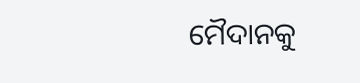ମୈଦାନକୁ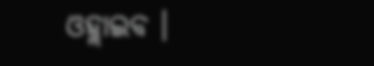ଓହ୍ଲାଇବ ।